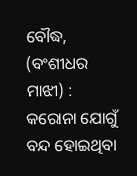ବୌଦ୍ଧ, (ବଂଶୀଧର ମାଝୀ) : କରୋନା ଯୋଗୁଁ ବନ୍ଦ ହୋଇଥିବା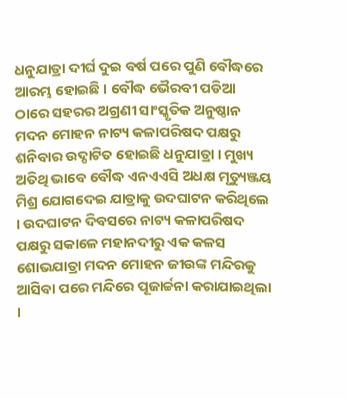ଧନୁଯାତ୍ରା ଦୀର୍ଘ ଦୁଇ ବର୍ଷ ପରେ ପୁଣି ବୌଦ୍ଧରେ ଆରମ୍ଭ ହୋଇଛି । ବୌଦ୍ଧ ଭୈରବୀ ପଡିଆ ଠାରେ ସହରର ଅଗ୍ରଣୀ ସାଂସ୍କୃତିକ ଅନୁଷ୍ଠାନ ମଦନ ମୋହନ ନାଟ୍ୟ କଳାପରିଷଦ ପକ୍ଷରୁ ଶନିବାର ଉଦ୍ଘାଟିତ ହୋଇଛି ଧନୁଯାତ୍ରା । ମୁଖ୍ୟ ଅତିଥି ଭାବେ ବୌଦ୍ଧ ଏନଏଏସି ଅଧକ୍ଷ ମୃତ୍ୟୁଞ୍ଜୟ ମିଶ୍ର ଯୋଗଦେଇ ଯାତ୍ରାକୁ ଉଦଘାଟନ କରିଥିଲେ । ଉଦଘାଟନ ଦିବସରେ ନାଟ୍ୟ କଳାପରିଷଦ ପକ୍ଷରୁ ସକାଳେ ମହାନଦୀରୁ ଏକ କଳସ ଶୋଭଯାତ୍ରା ମଦନ ମୋହନ ଜୀଉଙ୍କ ମନ୍ଦିରକୁ ଆସିବା ପରେ ମନ୍ଦିରେ ପୂଜାର୍ଚ୍ଚନା କରାଯାଇଥିଲା ।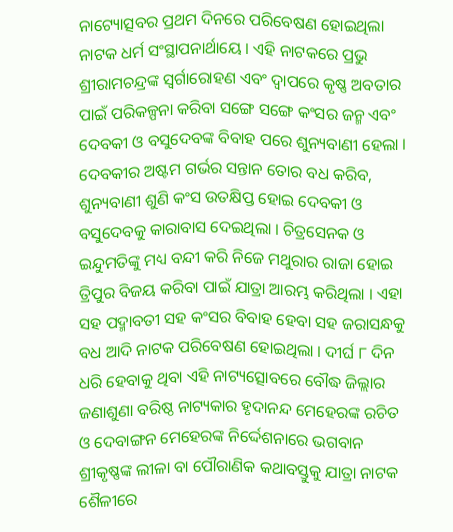ନାଟ୍ୟୋତ୍ସବର ପ୍ରଥମ ଦିନରେ ପରିବେଷଣ ହୋଇଥିଲା ନାଟକ ଧର୍ମ ସଂସ୍ଥାପନାର୍ଥାୟେ । ଏହି ନାଟକରେ ପ୍ରଭୁ ଶ୍ରୀରାମଚନ୍ଦ୍ରଙ୍କ ସ୍ୱର୍ଗାରୋହଣ ଏବଂ ଦ୍ୱାପରେ କୃଷ୍ଣ ଅବତାର ପାଇଁ ପରିକଳ୍ପନା କରିବା ସଙ୍ଗେ ସଙ୍ଗେ କଂସର ଜନ୍ମ ଏବଂ ଦେବକୀ ଓ ବସୁଦେବଙ୍କ ବିବାହ ପରେ ଶୁନ୍ୟବାଣୀ ହେଲା । ଦେବକୀର ଅଷ୍ଟମ ଗର୍ଭର ସନ୍ତାନ ତୋର ବଧ କରିବ, ଶୁନ୍ୟବାଣୀ ଶୁଣି କଂସ ଉତକ୍ଷିପ୍ତ ହୋଇ ଦେବକୀ ଓ ବସୁଦେବକୁ କାରାବାସ ଦେଇଥିଲା । ଚିତ୍ରସେନକ ଓ ଇନ୍ଦୁମତିଙ୍କୁ ମଧ୍ୟ ବନ୍ଦୀ କରି ନିଜେ ମଥୁରାର ରାଜା ହୋଇ ତ୍ରିପୁର ବିଜୟ କରିବା ପାଇଁ ଯାତ୍ରା ଆରମ୍ଭ କରିଥିଲା । ଏହା ସହ ପଦ୍ମାବତୀ ସହ କଂସର ବିବାହ ହେବା ସହ ଜରାସନ୍ଧକୁ ବଧ ଆଦି ନାଟକ ପରିବେଷଣ ହୋଇଥିଲା । ଦୀର୍ଘ ୮ ଦିନ ଧରି ହେବାକୁ ଥିବା ଏହି ନାଟ୍ୟତ୍ସୋବରେ ବୌଦ୍ଧ ଜିଲ୍ଲାର ଜଣାଶୁଣା ବରିଷ୍ଠ ନାଟ୍ୟକାର ହୃଦାନନ୍ଦ ମେହେରଙ୍କ ରଚିତ ଓ ଦେବାଙ୍ଗନ ମେହେରଙ୍କ ନିର୍ଦ୍ଦେଶନାରେ ଭଗବାନ ଶ୍ରୀକୃଷ୍ଣଙ୍କ ଲୀଳା ବା ପୌରାଣିକ କଥାବସ୍ତୁକୁ ଯାତ୍ରା ନାଟକ ଶୈଳୀରେ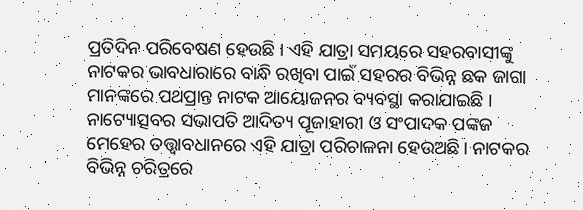ପ୍ରତିଦିନ ପରିବେଷଣ ହେଉଛି । ଏହି ଯାତ୍ରା ସମୟରେ ସହରବାସୀଙ୍କୁ ନାଟକର ଭାବଧାରାରେ ବାନ୍ଧି ରଖିବା ପାଇଁ ସହରର ବିଭିନ୍ନ ଛକ ଜାଗା ମାନଙ୍କରେ ପଥପ୍ରାନ୍ତ ନାଟକ ଆୟୋଜନର ବ୍ୟବସ୍ଥା କରାଯାଇଛି । ନାଟ୍ୟୋତ୍ସବର ସଭାପତି ଆଦିତ୍ୟ ପୂଜାହାରୀ ଓ ସଂପାଦକ ପଙ୍କଜ ମେହେର ତତ୍ତ୍ୱାବଧାନରେ ଏହି ଯାତ୍ରା ପରିଚାଳନା ହେଉଅଛି। ନାଟକର ବିଭିନ୍ନ ଚରିତ୍ରରେ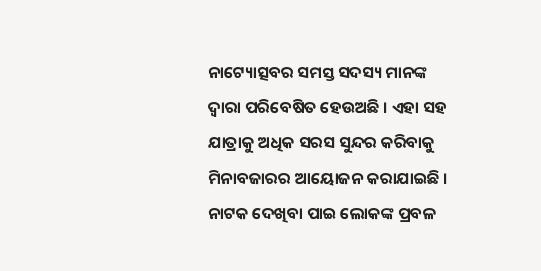ନାଟ୍ୟୋତ୍ସବର ସମସ୍ତ ସଦସ୍ୟ ମାନଙ୍କ ଦ୍ୱାରା ପରିବେଷିତ ହେଉଅଛି । ଏହା ସହ ଯାତ୍ରାକୁ ଅଧିକ ସରସ ସୁନ୍ଦର କରିବାକୁ ମିନାବଜାରର ଆୟୋଜନ କରାଯାଇଛି । ନାଟକ ଦେଖିବା ପାଇ ଲୋକଙ୍କ ପ୍ରବଳ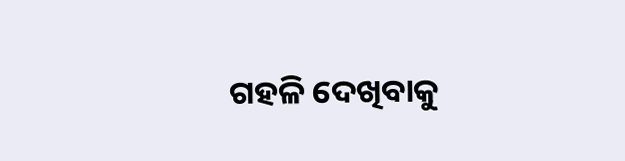ଗହଳି ଦେଖିବାକୁ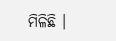ମିଳିଛି ।